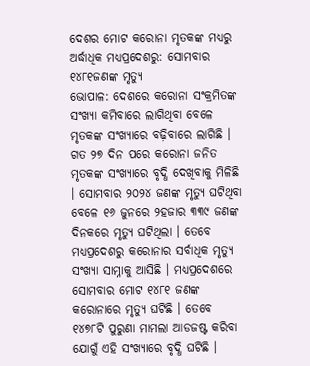ଦେଶର ମୋଟ କରୋନା ମୃତକଙ୍କ ମଧ୍ୟରୁ ଅର୍ଦ୍ଧାଧିକ ମଧ୍ୟପ୍ରଦେଶରୁ: ସୋମବାର ୧୪୮୧ଜଣଙ୍କ ମୃତ୍ୟୁ
ଭୋପାଳ: ଦେଶରେ କରୋନା ସଂକ୍ରମିତଙ୍କ ସଂଖ୍ୟା କମିବାରେ ଲାଗିଥିବା ବେଳେ ମୃତକଙ୍କ ସଂଖ୍ୟାରେ ବଢ଼ିବାରେ ଲାଗିଛି । ଗତ ୨୭ ଦିନ ପରେ କରୋନା ଜନିତ ମୃତକଙ୍କ ସଂଖ୍ୟାରେ ବୃଦ୍ଧି ଦେଖିବାକୁ ମିଳିଛି । ସୋମବାର ୨୦୨୪ ଜଣଙ୍କ ମୃତ୍ୟୁ ଘଟିଥିବା ବେଳେ ୧୬ ଜୁନରେ ୨ହଜାର ୩୩୯ ଜଣଙ୍କ ଦିନକରେ ମୃତ୍ୟୁ ଘଟିଥିଲା । ତେବେ ମଧ୍ୟପ୍ରଦେଶରୁ କରୋନାର ସର୍ବାଧିକ ମୃତ୍ୟୁ ସଂଖ୍ୟା ସାମ୍ନାକୁ ଆସିଛି । ମଧ୍ୟପ୍ରଦେଶରେ ସୋମବାର ମୋଟ ୧୪୮୧ ଜଣଙ୍କ କରୋନାରେ ମୃତ୍ୟୁ ଘଟିଛି । ତେବେ ୧୪୭୮ଟି ପୁରୁଣା ମାମଲା ଆଡଜଷ୍ଟ କରିବା ଯୋଗୁଁ ଏହି ସଂଖ୍ୟାରେ ବୃଦ୍ଧି ଘଟିଛି ।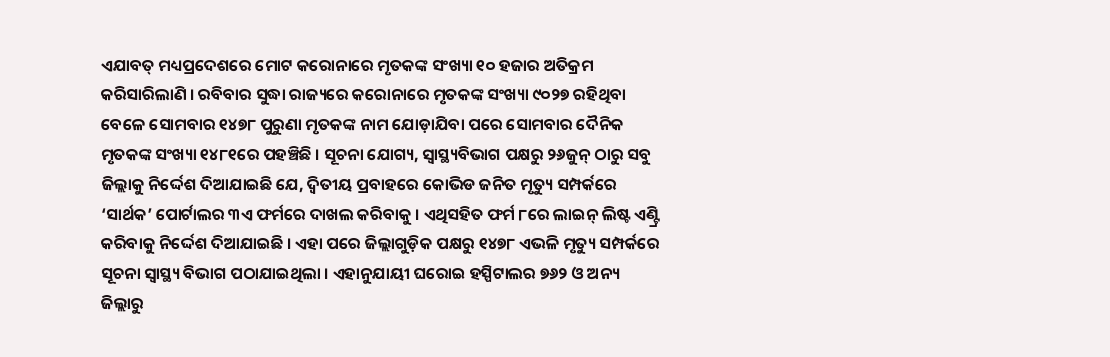ଏଯାବତ୍ ମଧ୍ୟପ୍ରଦେଶରେ ମୋଟ କରୋନାରେ ମୃତକଙ୍କ ସଂଖ୍ୟା ୧୦ ହଜାର ଅତିକ୍ରମ କରିସାରିଲାଣି । ରବିବାର ସୁଦ୍ଧା ରାଜ୍ୟରେ କରୋନାରେ ମୃତକଙ୍କ ସଂଖ୍ୟା ୯୦୨୭ ରହିଥିବା ବେଳେ ସୋମବାର ୧୪୭୮ ପୁରୁଣା ମୃତକଙ୍କ ନାମ ଯୋଡ଼ାଯିବା ପରେ ସୋମବାର ଦୈନିକ ମୃତକଙ୍କ ସଂଖ୍ୟା ୧୪୮୧ରେ ପହଞ୍ଚିଛି । ସୂଚନା ଯୋଗ୍ୟ, ସ୍ୱାସ୍ଥ୍ୟବିଭାଗ ପକ୍ଷରୁ ୨୬ଜୁନ୍ ଠାରୁ ସବୁ ଜିଲ୍ଲାକୁ ନିର୍ଦ୍ଦେଶ ଦିଆଯାଇଛି ଯେ, ଦ୍ୱିତୀୟ ପ୍ରବାହରେ କୋଭିଡ ଜନିତ ମୃତ୍ୟୁ ସମ୍ପର୍କରେ ‘ସାର୍ଥକ’ ପୋର୍ଟାଲର ୩ଏ ଫର୍ମରେ ଦାଖଲ କରିବାକୁ । ଏଥିସହିତ ଫର୍ମ ୮ରେ ଲାଇନ୍ ଲିଷ୍ଟ ଏଣ୍ଟ୍ରି କରିବାକୁ ନିର୍ଦ୍ଦେଶ ଦିଆଯାଇଛି । ଏହା ପରେ ଜିଲ୍ଲାଗୁଡ଼ିକ ପକ୍ଷରୁ ୧୪୭୮ ଏଭଳି ମୃତ୍ୟୁ ସମ୍ପର୍କରେ ସୂଚନା ସ୍ୱାସ୍ଥ୍ୟ ବିଭାଗ ପଠାଯାଇଥିଲା । ଏହାନୁଯାୟୀ ଘରୋଇ ହସ୍ପିଟାଲର ୭୬୨ ଓ ଅନ୍ୟ ଜିଲ୍ଲାରୁ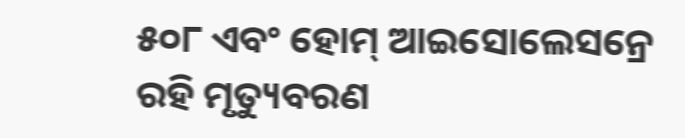୫୦୮ ଏବଂ ହୋମ୍ ଆଇସୋଲେସନ୍ରେ ରହି ମୃତ୍ୟୁବରଣ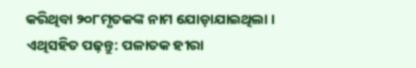କରିଥିବା ୨୦୮ମୃତକଙ୍କ ନାମ ଯୋଡ଼ାଯାଇଥିଲା ।
ଏଥିସହିତ ପଢ଼ନ୍ତୁ: ପଳାତକ ହୀରା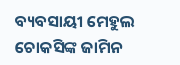ବ୍ୟବସାୟୀ ମେହୁଲ ଚୋକସିଙ୍କ ଜାମିନ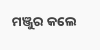ମଞ୍ଜୁର କଲେ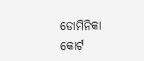ଡୋମିନିକା କୋର୍ଟ